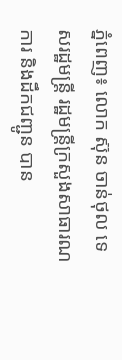ភ្នំពេញ៖ លោក ស៊ុន ចាន់ថុល ទេសរដ្ឋមន្ដ្រី រដ្ឋមន្ដ្រីក្រសួងសាធារណការ និងដឹកជញ្ជូន បាន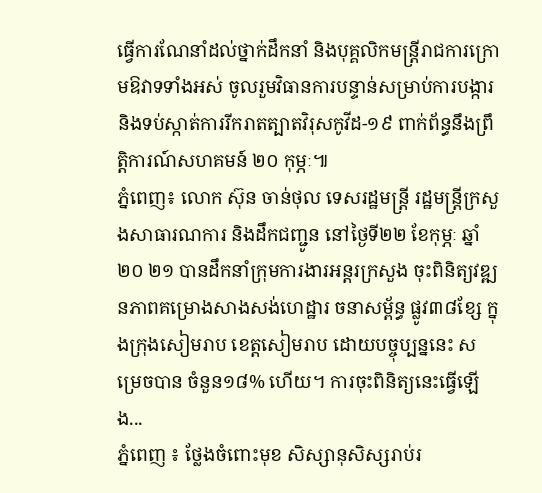ធ្វើការណែនាំដល់ថ្នាក់ដឹកនាំ និងបុគ្គលិកមន្ដ្រីរាជការក្រោមឱវាទទាំងអស់ ចូលរួមវិធានការបន្ទាន់សម្រាប់ការបង្ការ និងទប់ស្កាត់ការរីករាតត្បាតវិរុសកូវីដ-១៩ ពាក់ព័ន្ធនឹងព្រឹត្តិការណ៍សហគមន៍ ២០ កុម្ភៈ៕
ភ្នំពេញ៖ លោក ស៊ុន ចាន់ថុល ទេសរដ្ឋមន្ត្រី រដ្ឋមន្ត្រីក្រសួងសាធារណការ និងដឹកជញ្ជូន នៅថ្ងៃទី២២ ខែកុម្ភៈ ឆ្នាំ២០ ២១ បានដឹកនាំក្រុមការងារអន្តរក្រសួង ចុះពិនិត្យវឌ្ឍនភាពគម្រោងសាងសង់ហេដ្ឋារ ចនាសម្ព័ន្ធ ផ្លូវ៣៨ខ្សែ ក្នុងក្រុងសៀមរាប ខេត្តសៀមរាប ដោយបច្ចុប្បន្ននេះ សម្រេចបាន ចំនួន១៨% ហើយ។ ការចុះពិនិត្យនេះធ្វើឡើង...
ភ្នំពេញ ៖ ថ្លែងចំពោះមុខ សិស្សានុសិស្សរាប់រ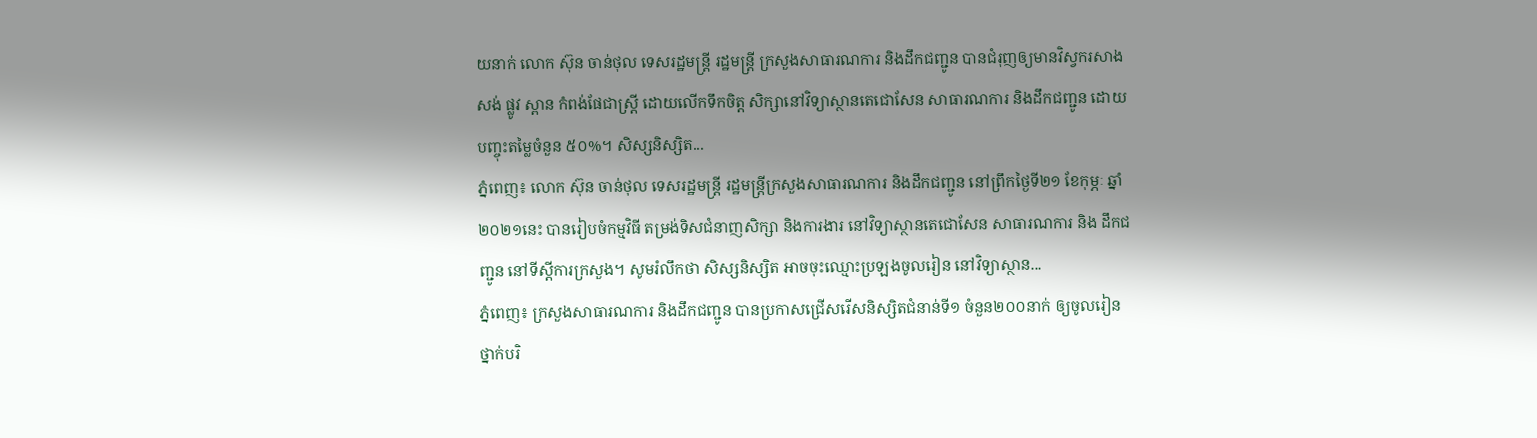យនាក់ លោក ស៊ុន ចាន់ថុល ទេសរដ្ឋមន្ដ្រី រដ្ឋមន្ដ្រី ក្រសួងសាធារណការ និងដឹកជញ្ជូន បានជំរុញឲ្យមានវិស្វករសាងសង់ ផ្លូវ ស្ពាន កំពង់ផែជាស្ដ្រី ដោយលើកទឹកចិត្ត សិក្សានៅវិទ្យាស្ថានតេជោសែន សាធារណការ និងដឹកជញ្ជូន ដោយបញ្ចុះតម្លៃចំនួន ៥០%។ សិស្សនិស្សិត...
ភ្នំពេញ៖ លោក ស៊ុន ចាន់ថុល ទេសរដ្ឋមន្ដ្រី រដ្ឋមន្ដ្រីក្រសួងសាធារណការ និងដឹកជញ្ជូន នៅព្រឹកថ្ងៃទី២១ ខែកុម្ភៈ ឆ្នាំ២០២១នេះ បានរៀបចំកម្មវិធី តម្រង់ទិសជំនាញសិក្សា និងការងារ នៅវិទ្យាស្ថានតេជោសែន សាធារណការ និង ដឹកជញ្ជូន នៅទីស្ដីការក្រសួង។ សូមរំលឹកថា សិស្សនិស្សិត អាចចុះឈ្មោះប្រឡងចូលរៀន នៅវិទ្យាស្ថាន...
ភ្នំពេញ៖ ក្រសួងសាធារណការ និងដឹកជញ្ជូន បានប្រកាសជ្រើសរើសនិស្សិតជំនាន់ទី១ ចំនួន២០០នាក់ ឲ្យចូលរៀនថ្នាក់បរិ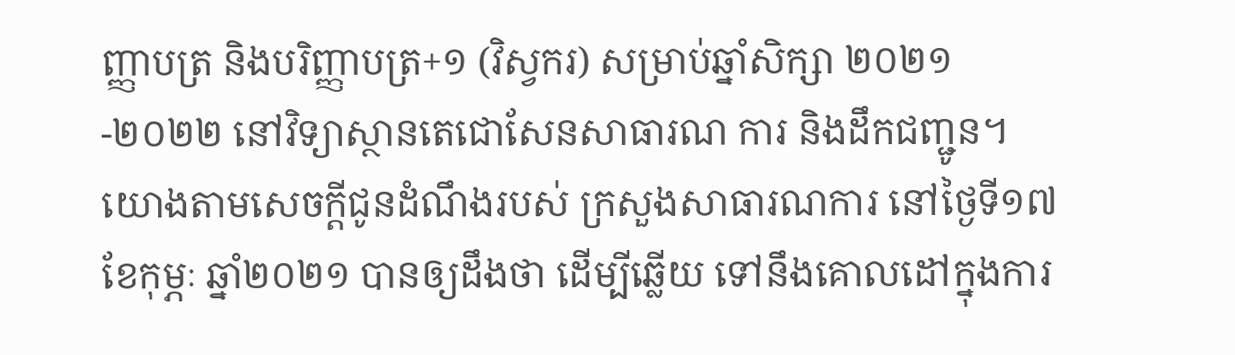ញ្ញាបត្រ និងបរិញ្ញាបត្រ+១ (វិស្វករ) សម្រាប់ឆ្នាំសិក្សា ២០២១-២០២២ នៅវិទ្យាស្ថានតេជោសែនសាធារណ ការ និងដឹកជញ្ជូន។ យោងតាមសេចក្ដីជូនដំណឹងរបស់ ក្រសួងសាធារណការ នៅថ្ងៃទី១៧ ខែកុម្ភៈ ឆ្នាំ២០២១ បានឲ្យដឹងថា ដើម្បីឆ្លើយ ទៅនឹងគោលដៅក្នុងការ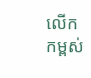លើកកម្ពស់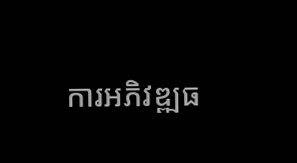ការអភិវឌ្ឍធ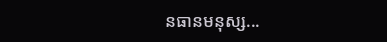នធានមនុស្ស...